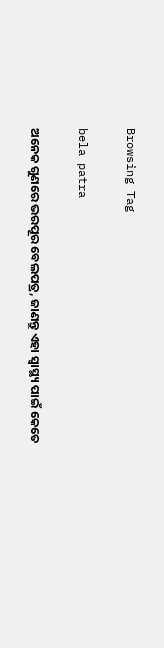Browsing Tag

bela patra

ଅନେକ ଗୁଣରେ ଭରପୂର ବେଲପତ୍ର, ଜାଣନ୍ତୁ ଏହା ସ୍ୱାସ୍ଥ୍ୟ ପାଇଁ କେତେ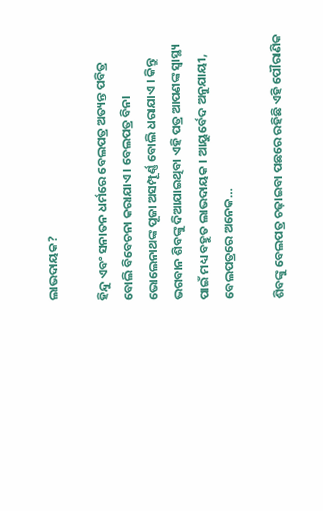ଲାଭଦାୟକ?

ହିନ୍ଦୁ ଏବଂ ସନାତନ ଧର୍ମରେ ବେଲପତ୍ର ଅତ୍ୟନ୍ତ ପବିତ୍ର ବୋଲି ବିବେଚନା କରାଯାଏ । ବେଲପତ୍ର ବିନା ଭୋଲେନାଥଙ୍କ ପୂଜା ଅସମ୍ପୂର୍ଣ୍ଣ ବୋଲି ଧରାଯାଏ । କିନ୍ତୁ ଭଗବାନ ଶିବଙ୍କୁ ଦିଆଯାଇଥିବା ଏହି ପତ୍ର ଆପଣଙ୍କ ସ୍ୱାସ୍ଥ୍ୟ ପାଇଁ ମଧ୍ୟ ବହୁତ ଲାଭଦାୟକ । ଆୟୁର୍ବେଦ ଅନୁଯାୟୀ, ବେଲପତ୍ରରେ ଅନେକ…

ଶିବଙ୍କୁ ବେଲପତ୍ର ଚଢ଼ାଇବା ପଛରେ ରହିଛି ଏହି ପୌରାଣିକ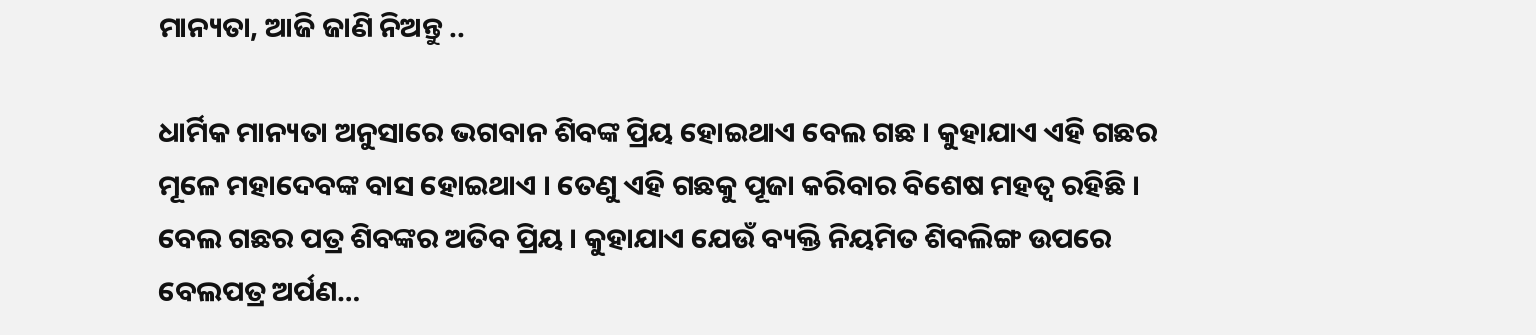ମାନ୍ୟତା, ଆଜି ଜାଣି ନିଅନ୍ତୁ ..

ଧାର୍ମିକ ମାନ୍ୟତା ଅନୁସାରେ ଭଗବାନ ଶିବଙ୍କ ପ୍ରିୟ ହୋଇଥାଏ ବେଲ ଗଛ । କୁହାଯାଏ ଏହି ଗଛର ମୂଳେ ମହାଦେବଙ୍କ ବାସ ହୋଇଥାଏ । ତେଣୁ ଏହି ଗଛକୁ ପୂଜା କରିବାର ବିଶେଷ ମହତ୍ୱ ରହିଛି । ବେଲ ଗଛର ପତ୍ର ଶିବଙ୍କର ଅତିବ ପ୍ରିୟ । କୁହାଯାଏ ଯେଉଁ ବ୍ୟକ୍ତି ନିୟମିତ ଶିବଲିଙ୍ଗ ଉପରେ ବେଲପତ୍ର ଅର୍ପଣ…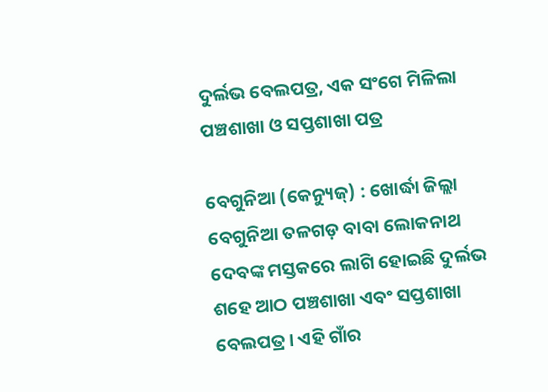ଦୁର୍ଲଭ ବେଲପତ୍ର, ଏକ ସଂଗେ ମିଳିଲା ପଞ୍ଚଶାଖା ଓ ସପ୍ତଶାଖା ପତ୍ର

ବେଗୁନିଆ (କେନ୍ୟୁଜ୍) : ଖୋର୍ଦ୍ଧା ଜିଲ୍ଲା ବେଗୁନିଆ ତଳଗଡ଼ ବାବା ଲୋକନାଥ ଦେବଙ୍କ ମସ୍ତକରେ ଲାଗି ହୋଇଛି ଦୁର୍ଲଭ ଶହେ ଆଠ ପଞ୍ଚଶାଖା ଏବଂ ସପ୍ତଶାଖା ବେଲପତ୍ର । ଏହି ଗାଁର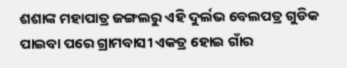ଶଶାଙ୍କ ମହାପାତ୍ର ଜଙ୍ଗଲରୁ ଏହି ଦୁର୍ଲଭ ବେଲପତ୍ର ଗୁଡିକ ପାଇବା ପରେ ଗ୍ରାମବାସୀ ଏକତ୍ର ହୋଇ ଗାଁର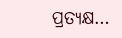ପ୍ରତ୍ୟକ୍ଷ…